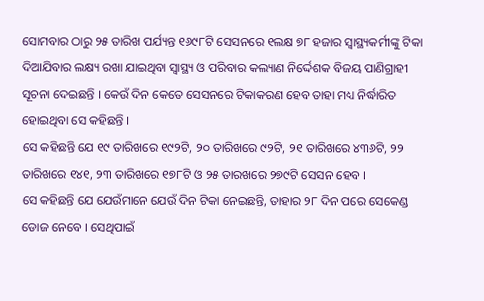ସୋମବାର ଠାରୁ ୨୫ ତାରିଖ ପର୍ଯ୍ୟନ୍ତ ୧୬୯୮ଟି ସେସନରେ ୧ଲକ୍ଷ ୭୮ ହଜାର ସ୍ୱାସ୍ଥ୍ୟକର୍ମୀଙ୍କୁ ଟିକା ଦିଆଯିବାର ଲକ୍ଷ୍ୟ ରଖା ଯାଇଥିବା ସ୍ୱାସ୍ଥ୍ୟ ଓ ପରିବାର କଲ୍ୟାଣ ନିର୍ଦ୍ଦେଶକ ବିଜୟ ପାଣିଗ୍ରାହୀ ସୂଚନା ଦେଇଛନ୍ତି । କେଉଁ ଦିନ କେତେ ସେସନରେ ଟିକାକରଣ ହେବ ତାହା ମଧ୍ୟ ନିର୍ଦ୍ଧାରିତ ହୋଇଥିବା ସେ କହିଛନ୍ତି ।
ସେ କହିଛନ୍ତି ଯେ ୧୯ ତାରିଖରେ ୧୯୨ଟି, ୨୦ ତାରିଖରେ ୯୨ଟି, ୨୧ ତାରିଖରେ ୪୩୬ଟି, ୨୨ ତାରିଖରେ ୧୪୧, ୨୩ ତାରିଖରେ ୧୭୮ଟି ଓ ୨୫ ତାରଖରେ ୨୭୯ଟି ସେସନ ହେବ ।
ସେ କହିଛନ୍ତି ଯେ ଯେଉଁମାନେ ଯେଉଁ ଦିନ ଟିକା ନେଇଛନ୍ତି, ତାହାର ୨୮ ଦିନ ପରେ ସେକେଣ୍ଡ ଡୋଜ ନେବେ । ସେଥିପାଇଁ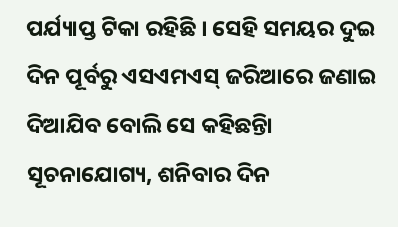ପର୍ଯ୍ୟାପ୍ତ ଟିକା ରହିଛି । ସେହି ସମୟର ଦୁଇ ଦିନ ପୂର୍ବରୁ ଏସଏମଏସ୍ ଜରିଆରେ ଜଣାଇ ଦିଆଯିବ ବୋଲି ସେ କହିଛନ୍ତିା
ସୂଚନାଯୋଗ୍ୟ, ଶନିବାର ଦିନ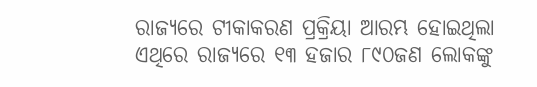ରାଜ୍ୟରେ ଟୀକାକରଣ ପ୍ରକ୍ରିୟା ଆରମ୍ଭ ହୋଇଥିଲା ଏଥିରେ ରାଜ୍ୟରେ ୧୩ ହଜାର ୮୯୦ଜଣ ଲୋକଙ୍କୁ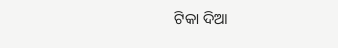ଟିକା ଦିଆ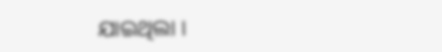ଯାଇଥିଲା ।